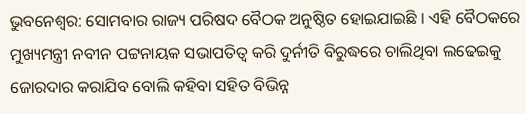ଭୁବନେଶ୍ବର: ସୋମବାର ରାଜ୍ୟ ପରିଷଦ ବୈଠକ ଅନୁଷ୍ଠିତ ହୋଇଯାଇଛି । ଏହି ବୈଠକରେ ମୁଖ୍ୟମନ୍ତ୍ରୀ ନବୀନ ପଟ୍ଟନାୟକ ସଭାପତିତ୍ବ କରି ଦୁର୍ନୀତି ବିରୁଦ୍ଧରେ ଚାଲିଥିବା ଲଢେଇକୁ ଜୋରଦାର କରାଯିବ ବୋଲି କହିବା ସହିତ ବିଭିନ୍ନ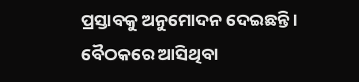ପ୍ରସ୍ତାବକୁ ଅନୁମୋଦନ ଦେଇଛନ୍ତି ।
ବୈଠକରେ ଆସିଥିବା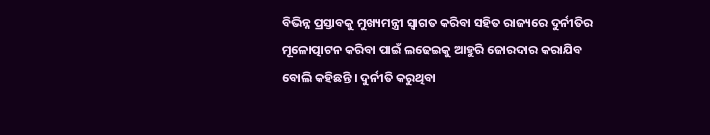ବିଭିନ୍ନ ପ୍ରସ୍ତାବକୁ ମୁଖ୍ୟମନ୍ତ୍ରୀ ସ୍ବାଗତ କରିବା ସହିତ ରାଜ୍ୟରେ ଦୁର୍ନୀତିର ମୂଳୋତ୍ପାଟନ କରିବା ପାଇଁ ଲଢେଇକୁ ଆହୁରି ଜୋରଦାର କରାଯିବ ବୋଲି କହିଛନ୍ତି । ଦୁର୍ନୀତି କରୁଥିବା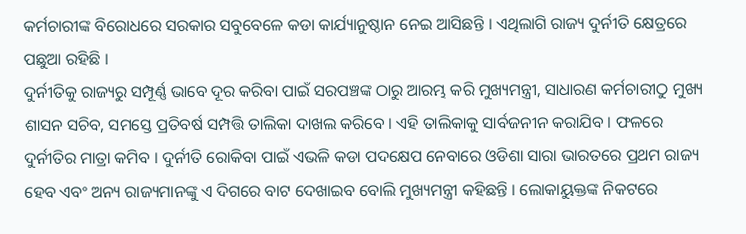କର୍ମଚାରୀଙ୍କ ବିରୋଧରେ ସରକାର ସବୁବେଳେ କଡା କାର୍ଯ୍ୟାନୁଷ୍ଠାନ ନେଇ ଆସିଛନ୍ତି । ଏଥିଲାଗି ରାଜ୍ୟ ଦୁର୍ନୀତି କ୍ଷେତ୍ରରେ ପଛୁଆ ରହିଛି ।
ଦୁର୍ନୀତିକୁ ରାଜ୍ୟରୁ ସମ୍ପୂର୍ଣ୍ଣ ଭାବେ ଦୂର କରିବା ପାଇଁ ସରପଞ୍ଚଙ୍କ ଠାରୁ ଆରମ୍ଭ କରି ମୁଖ୍ୟମନ୍ତ୍ରୀ, ସାଧାରଣ କର୍ମଚାରୀଠୁ ମୁଖ୍ୟ ଶାସନ ସଚିବ, ସମସ୍ତେ ପ୍ରତିବର୍ଷ ସମ୍ପତ୍ତି ତାଲିକା ଦାଖଲ କରିବେ । ଏହି ତାଲିକାକୁ ସାର୍ବଜନୀନ କରାଯିବ । ଫଳରେ ଦୁର୍ନୀତିର ମାତ୍ରା କମିବ । ଦୁର୍ନୀତି ରୋକିବା ପାଇଁ ଏଭଳି କଡା ପଦକ୍ଷେପ ନେବାରେ ଓଡିଶା ସାରା ଭାରତରେ ପ୍ରଥମ ରାଜ୍ୟ ହେବ ଏବଂ ଅନ୍ୟ ରାଜ୍ୟମାନଙ୍କୁ ଏ ଦିଗରେ ବାଟ ଦେଖାଇବ ବୋଲି ମୁଖ୍ୟମନ୍ତ୍ରୀ କହିଛନ୍ତି । ଲୋକାୟୁକ୍ତଙ୍କ ନିକଟରେ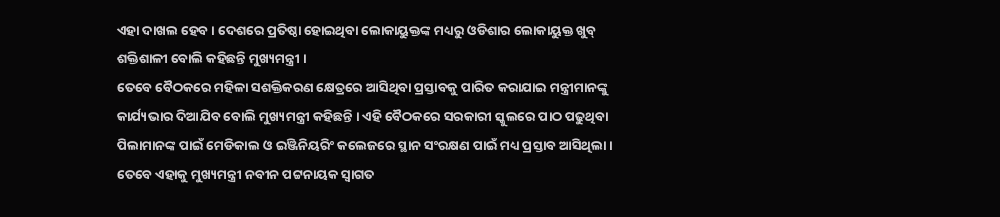ଏହା ଦାଖଲ ହେବ । ଦେଶରେ ପ୍ରତିଷ୍ଠା ହୋଇଥିବା ଲୋକାୟୁକ୍ତଙ୍କ ମଧ୍ୟରୁ ଓଡିଶାର ଲୋକାୟୁକ୍ତ ଖୁବ୍ ଶକ୍ତିଶାଳୀ ବୋଲି କହିଛନ୍ତି ମୁଖ୍ୟମନ୍ତ୍ରୀ ।
ତେବେ ବୈଠକରେ ମହିଳା ସଶକ୍ତିକରଣ କ୍ଷେତ୍ରରେ ଆସିଥିବା ପ୍ରସ୍ତାବକୁ ପାରିତ କରାଯାଇ ମନ୍ତ୍ରୀମାନଙ୍କୁ କାର୍ଯ୍ୟଭାର ଦିଆଯିବ ବୋଲି ମୁଖ୍ୟମନ୍ତ୍ରୀ କହିଛନ୍ତି । ଏହି ବୈଠକରେ ସରକାରୀ ସ୍କୁଲରେ ପାଠ ପଢୁଥିବା ପିଲାମାନଙ୍କ ପାଇଁ ମେଡିକାଲ ଓ ଇଞ୍ଜିନିୟରିଂ କଲେଜରେ ସ୍ଥାନ ସଂରକ୍ଷଣ ପାଇଁ ମଧ୍ୟ ପ୍ରସ୍ତାବ ଆସିଥିଲା । ତେବେ ଏହାକୁ ମୁଖ୍ୟମନ୍ତ୍ରୀ ନବୀନ ପଟ୍ଟନାୟକ ସ୍ବାଗତ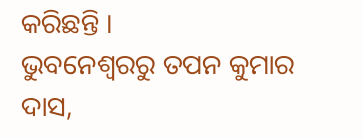କରିଛନ୍ତି ।
ଭୁବନେଶ୍ବରରୁ ତପନ କୁମାର ଦାସ,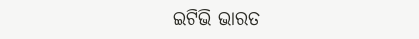ଇଟିଭି ଭାରତ